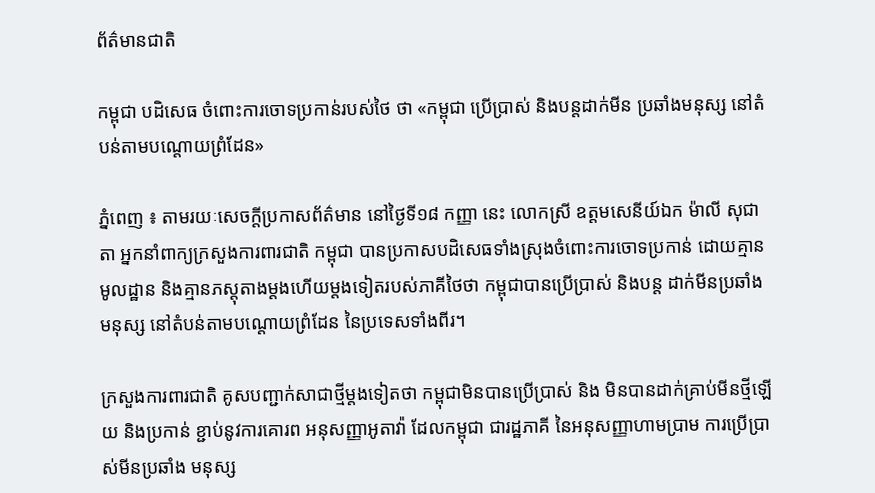ព័ត៌មានជាតិ

កម្ពុជា បដិសេធ ចំពោះការចោទប្រកាន់របស់ថៃ ថា «កម្ពុជា ប្រើប្រាស់ និងបន្តដាក់មីន ប្រឆាំងមនុស្ស នៅតំបន់តាមបណ្តោយព្រំដែន»

ភ្នំពេញ ៖ តាមរយៈសេចក្តីប្រកាសព័ត៌មាន នៅថ្ងៃទី១៨ កញ្ញា នេះ លោកស្រី ឧត្តមសេនីយ៍ឯក ម៉ាលី សុជាតា អ្នកនាំពាក្យក្រសួងការពារជាតិ កម្ពុជា បានប្រកាសបដិសេធទាំងស្រុងចំពោះការចោទប្រកាន់ ដោយគ្មានមូលដ្ឋាន និងគ្មានភស្តុតាងម្តងហើយម្តងទៀតរបស់ភាគីថៃថា កម្ពុជាបានប្រើប្រាស់ និងបន្ត ដាក់មីនប្រឆាំងមនុស្ស នៅតំបន់តាមបណ្តោយព្រំដែន នៃប្រទេសទាំងពីរ។

ក្រសួងការពារជាតិ គូសបញ្ជាក់សាជាថ្មីម្តងទៀតថា កម្ពុជាមិនបានប្រើប្រាស់ និង មិនបានដាក់គ្រាប់មីនថ្មីឡើយ និងប្រកាន់ ខ្ជាប់នូវការគោរព អនុសញ្ញាអូតាវ៉ា ដែលកម្ពុជា ជារដ្ឋភាគី នៃអនុសញ្ញាហាមប្រាម ការប្រើប្រាស់មីនប្រឆាំង មនុស្ស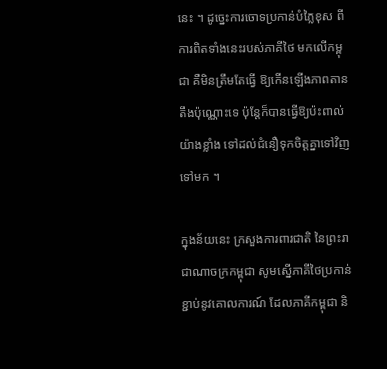នេះ ។ ដូច្នេះការចោទប្រកាន់បំភ្លៃខុស ពីការពិតទាំងនេះរបស់ភាគីថៃ មកលើកម្ពុជា គឺមិនត្រឹមតែធ្វើ ឱ្យកើនឡើងភាពតានតឹងប៉ុណ្ណោះទេ ប៉ុន្តែក៏បានធ្វើឱ្យប៉ះពាល់យ៉ាងខ្លាំង ទៅដល់ជំនឿទុកចិត្តគ្នាទៅវិញ ទៅមក ។

ក្នុងន័យនេះ ក្រសួងការពារជាតិ នៃព្រះរាជាណាចក្រកម្ពុជា សូមស្នើភាគីថៃប្រកាន់ខ្ជាប់នូវគោលការណ៍ ដែលភាគីកម្ពុជា និ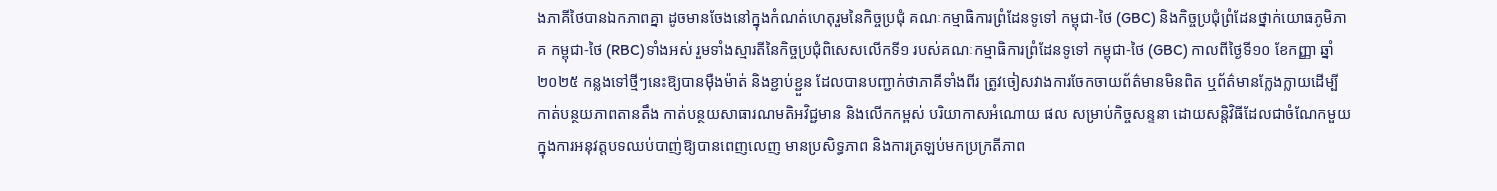ងភាគីថៃបានឯកភាពគ្នា ដូចមានចែងនៅក្នុងកំណត់ហេតុរួមនៃកិច្ចប្រជុំ គណៈកម្មាធិការព្រំដែនទូទៅ កម្ពុជា-ថៃ (GBC) និងកិច្ចប្រជុំព្រំដែនថ្នាក់យោធភូមិភាគ កម្ពុជា-ថៃ (RBC)ទាំងអស់ រួមទាំងស្មារតីនៃកិច្ចប្រជុំពិសេសលើកទី១ របស់គណៈកម្មាធិការព្រំដែនទូទៅ កម្ពុជា-ថៃ (GBC) កាលពីថ្ងៃទី១០ ខែកញ្ញា ឆ្នាំ២០២៥ កន្លងទៅថ្មីៗនេះឱ្យបានម៉ឺងម៉ាត់ និងខ្ជាប់ខ្ជួន ដែលបានបញ្ជាក់ថាភាគីទាំងពីរ ត្រូវចៀសវាងការចែកចាយព័ត៌មានមិនពិត ឬព័ត៌មានក្លែងក្លាយដើម្បី កាត់បន្ថយភាពតានតឹង កាត់បន្ថយសាធារណមតិអវិជ្ជមាន និងលើកកម្ពស់ បរិយាកាសអំណោយ ផល សម្រាប់កិច្ចសន្ទនា ដោយសន្តិវិធីដែលជាចំណែកមួយ ក្នុងការអនុវត្តបទឈប់បាញ់ឱ្យបានពេញលេញ មានប្រសិទ្ធភាព និងការត្រឡប់មកប្រក្រតីភាព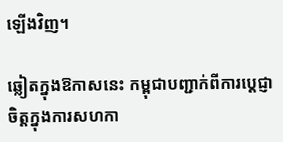ឡើងវិញ។

ឆ្លៀតក្នុងឱកាសនេះ កម្ពុជាបញ្ជាក់ពីការប្តេជ្ញាចិត្តក្នុងការសហកា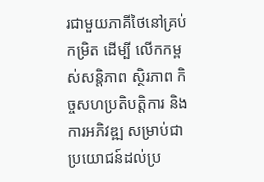រជាមួយភាគីថៃនៅគ្រប់កម្រិត ដើម្បី លើកកម្ពស់សន្តិភាព ស្ថិរភាព កិច្ចសហប្រតិបត្តិការ និងការអភិវឌ្ឍ សម្រាប់ជាប្រយោជន៍ដល់ប្រ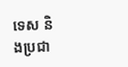ទេស និងប្រជា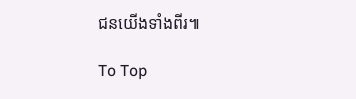ជនយើងទាំងពីរ៕

To Top